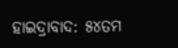ହାଇଦ୍ରାବାଦ: ୫୪ତମ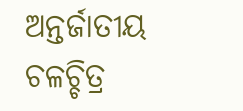ଅନ୍ତର୍ଜାତୀୟ ଚଳଚ୍ଚିତ୍ର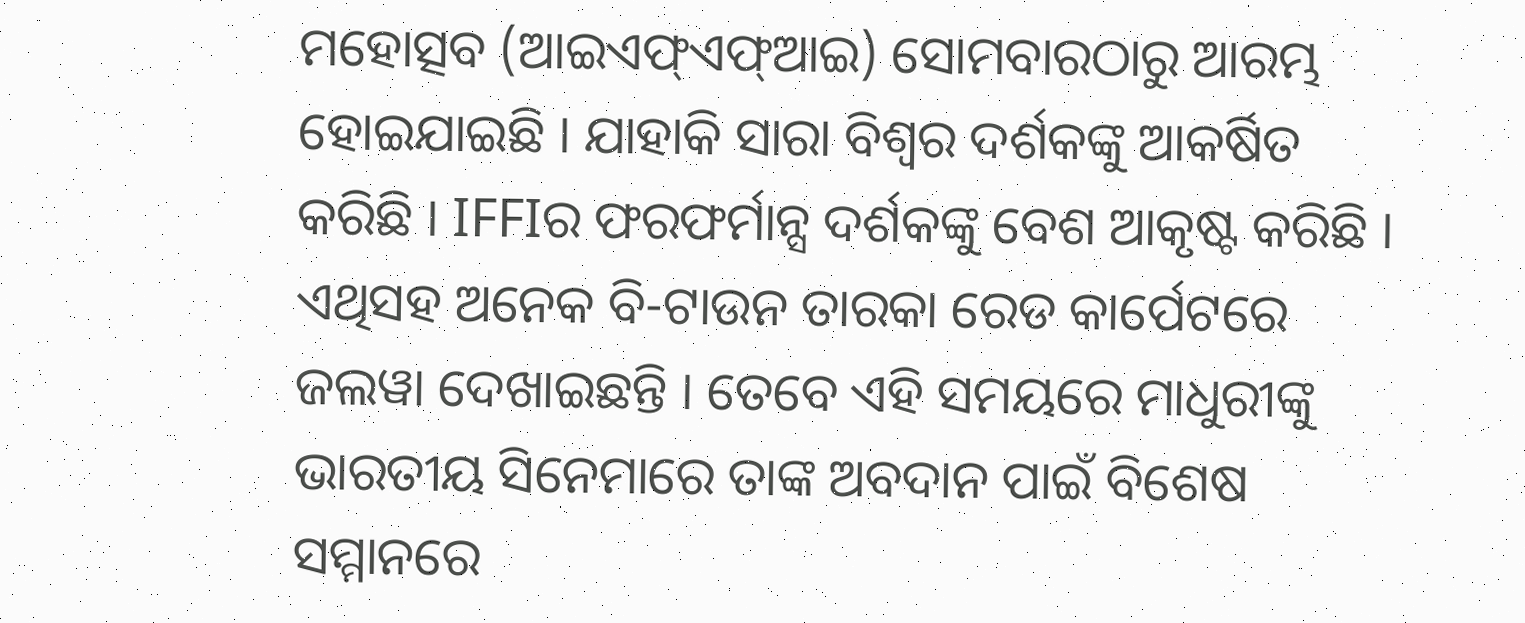ମହୋତ୍ସବ (ଆଇଏଫ୍ଏଫ୍ଆଇ) ସୋମବାରଠାରୁ ଆରମ୍ଭ ହୋଇଯାଇଛି । ଯାହାକି ସାରା ବିଶ୍ବର ଦର୍ଶକଙ୍କୁ ଆକର୍ଷିତ କରିଛି । IFFIର ଫରଫର୍ମାନ୍ସ ଦର୍ଶକଙ୍କୁ ବେଶ ଆକୃଷ୍ଟ କରିଛି । ଏଥିସହ ଅନେକ ବି-ଟାଉନ ତାରକା ରେଡ କାର୍ପେଟରେ ଜଲୱା ଦେଖାଇଛନ୍ତି । ତେବେ ଏହି ସମୟରେ ମାଧୁରୀଙ୍କୁ ଭାରତୀୟ ସିନେମାରେ ତାଙ୍କ ଅବଦାନ ପାଇଁ ବିଶେଷ ସମ୍ମାନରେ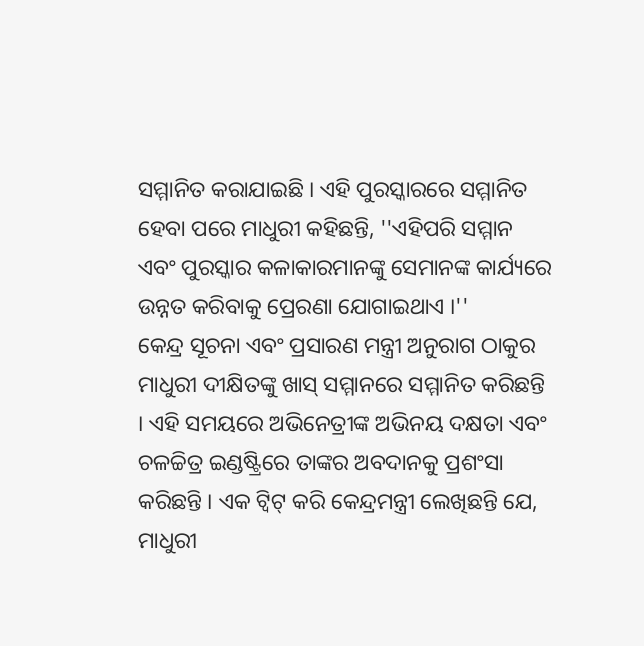ସମ୍ମାନିତ କରାଯାଇଛି । ଏହି ପୁରସ୍କାରରେ ସମ୍ମାନିତ ହେବା ପରେ ମାଧୁରୀ କହିଛନ୍ତି, ''ଏହିପରି ସମ୍ମାନ ଏବଂ ପୁରସ୍କାର କଳାକାରମାନଙ୍କୁ ସେମାନଙ୍କ କାର୍ଯ୍ୟରେ ଉନ୍ନତ କରିବାକୁ ପ୍ରେରଣା ଯୋଗାଇଥାଏ ।''
କେନ୍ଦ୍ର ସୂଚନା ଏବଂ ପ୍ରସାରଣ ମନ୍ତ୍ରୀ ଅନୁରାଗ ଠାକୁର ମାଧୁରୀ ଦୀକ୍ଷିତଙ୍କୁ ଖାସ୍ ସମ୍ମାନରେ ସମ୍ମାନିତ କରିଛନ୍ତି । ଏହି ସମୟରେ ଅଭିନେତ୍ରୀଙ୍କ ଅଭିନୟ ଦକ୍ଷତା ଏବଂ ଚଳଚ୍ଚିତ୍ର ଇଣ୍ଡଷ୍ଟ୍ରିରେ ତାଙ୍କର ଅବଦାନକୁ ପ୍ରଶଂସା କରିଛନ୍ତି । ଏକ ଟ୍ବିଟ୍ କରି କେନ୍ଦ୍ରମନ୍ତ୍ରୀ ଲେଖିଛନ୍ତି ଯେ, ମାଧୁରୀ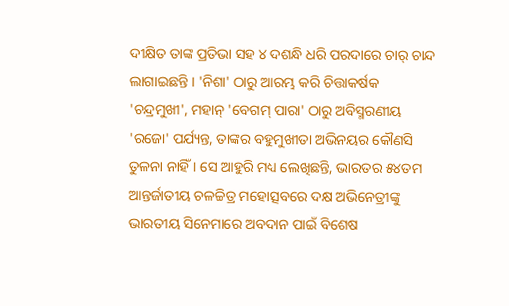ଦୀକ୍ଷିତ ତାଙ୍କ ପ୍ରତିଭା ସହ ୪ ଦଶନ୍ଧି ଧରି ପରଦାରେ ଚାର୍ ଚାନ୍ଦ ଲାଗାଇଛନ୍ତି । 'ନିଶା' ଠାରୁ ଆରମ୍ଭ କରି ଚିତ୍ତାକର୍ଷକ 'ଚନ୍ଦ୍ରମୁଖୀ', ମହାନ୍ 'ବେଗମ୍ ପାରା' ଠାରୁ ଅବିସ୍ମରଣୀୟ 'ରଜୋ' ପର୍ଯ୍ୟନ୍ତ, ତାଙ୍କର ବହୁମୁଖୀତା ଅଭିନୟର କୌଣସି ତୁଳନା ନାହିଁ । ସେ ଆହୁରି ମଧ୍ୟ ଲେଖିଛନ୍ତି, ଭାରତର ୫୪ତମ ଆନ୍ତର୍ଜାତୀୟ ଚଳଚ୍ଚିତ୍ର ମହୋତ୍ସବରେ ଦକ୍ଷ ଅଭିନେତ୍ରୀଙ୍କୁ ଭାରତୀୟ ସିନେମାରେ ଅବଦାନ ପାଇଁ ବିଶେଷ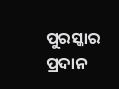ପୁରସ୍କାର ପ୍ରଦାନ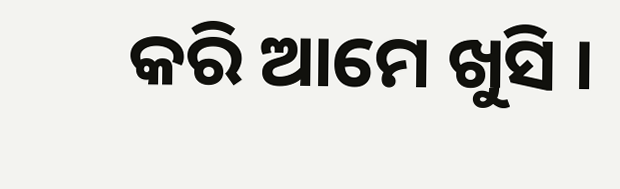କରି ଆମେ ଖୁସି ।